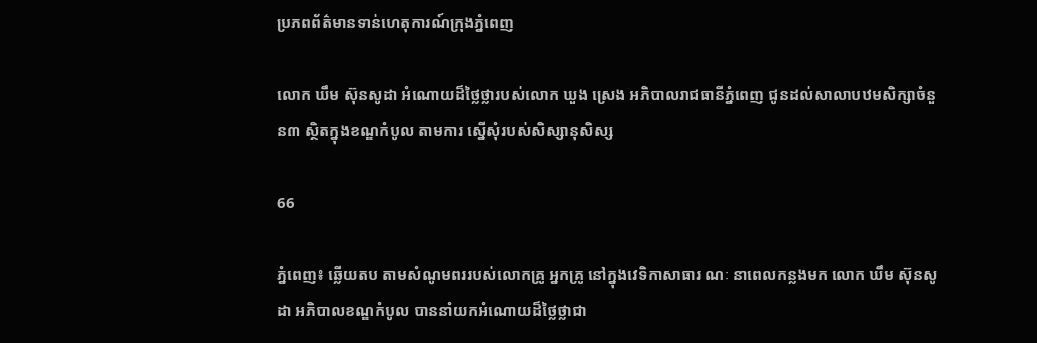ប្រភពព័ត៌មានទាន់ហេតុការណ៍ក្រុងភ្នំពេញ

លោក ឃឹម ស៊ុនសូដា អំណោយដ៏ថ្លៃថ្លារបស់លោក ឃួង ស្រេង អភិបាលរាជធានីភ្នំពេញ ជូនដល់សាលាបឋមសិក្សាចំនួន៣ ស្ថិតក្នុងខណ្ឌកំបូល តាមការ ស្នើសុំរបស់សិស្សានុសិស្ស

66

ភ្នំពេញ៖ ឆ្លើយតប តាមសំណូមពររបស់លោកគ្រូ អ្នកគ្រូ នៅក្នុងវេទិកាសាធារ ណៈ នាពេលកន្លងមក លោក ឃឹម ស៊ុនសូដា អភិបាលខណ្ឌកំបូល បាននាំយកអំណោយដ៏ថ្លៃថ្លាជា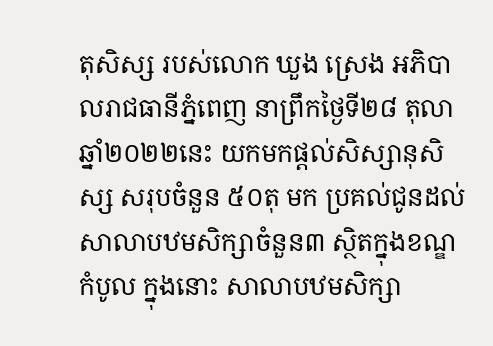តុសិស្ស របស់លោក ឃួង ស្រេង អភិបាលរាជធានីភ្នំពេញ នាព្រឹកថ្ងៃទី២៨ តុលា ឆ្នាំ២០២២នេះ យកមកផ្ដល់សិស្សានុសិស្ស សរុបចំនួន ៥០តុ មក ប្រគល់ជូនដល់សាលាបឋមសិក្សាចំនួន៣ ស្ថិតក្នុងខណ្ឌកំបូល ក្នុងនោះ សាលាបឋមសិក្សា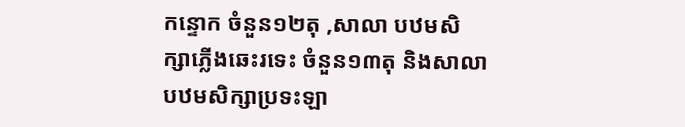កន្ទោក ចំនួន១២តុ ,សាលា បឋមសិ ក្សាភ្លើងឆេះរទេះ ចំនួន១៣តុ និងសាលាបឋមសិក្សាប្រទះឡា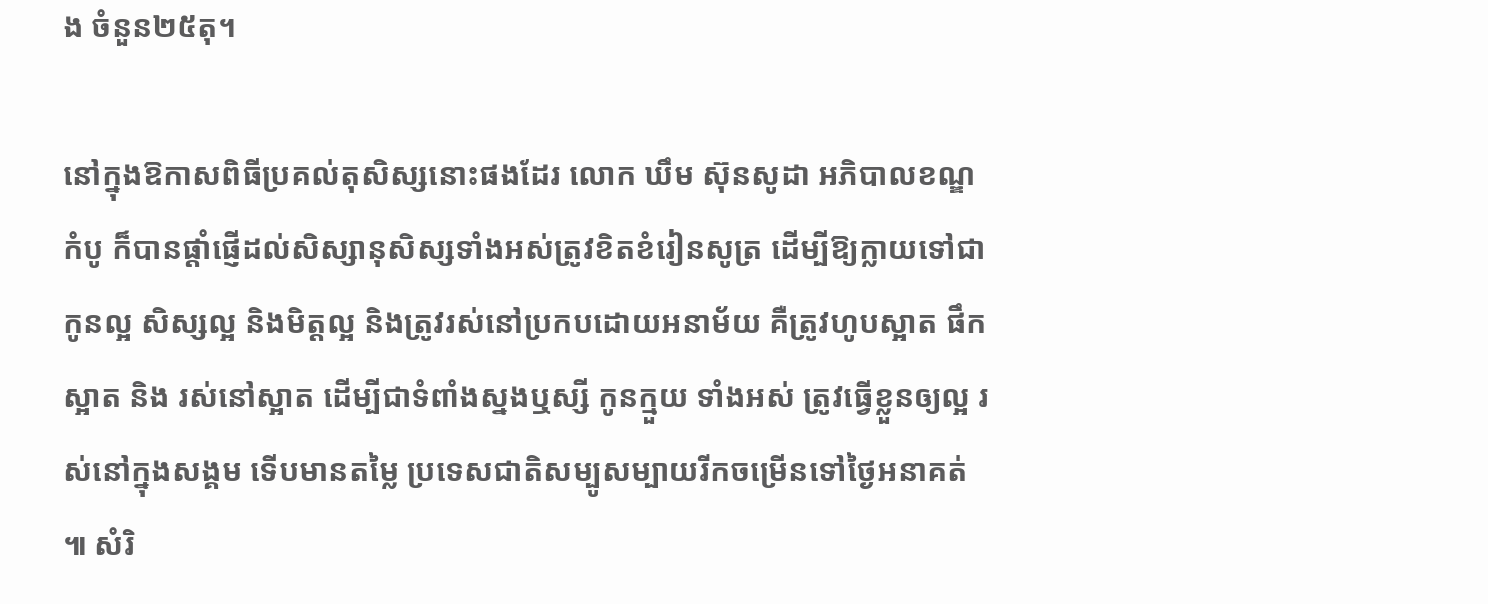ង ចំនួន២៥តុ។

នៅក្នុងឱកាសពិធីប្រគល់តុសិស្សនោះផងដែរ លោក ឃឹម ស៊ុនសូដា អភិបាលខណ្ឌកំបូ ក៏បានផ្តាំផ្ញើដល់សិស្សានុសិស្សទាំងអស់ត្រូវខិតខំរៀនសូត្រ ដើម្បីឱ្យក្លាយទៅជាកូនល្អ សិស្សល្អ និងមិត្តល្អ និងត្រូវរស់នៅប្រកបដោយអនាម័យ គឺត្រូវហូបស្អាត ផឹកស្អាត និង រស់នៅស្អាត ដើម្បីជាទំពាំងស្នងឬស្សី កូនក្មួយ ទាំងអស់ ត្រូវធ្វើខ្លួនឲ្យល្អ រស់នៅក្នុងសង្គម ទើបមានតម្លៃ ប្រទេសជាតិសម្បូសម្បាយរីកចម្រើនទៅថ្ងៃអនាគត់ ៕ សំរិ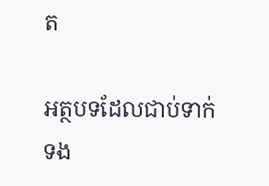ត

អត្ថបទដែលជាប់ទាក់ទង